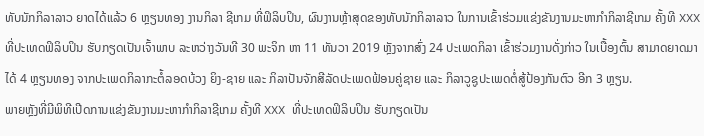ທັບນັກກິລາລາວ ຍາດໄດ້ແລ້ວ 6 ຫຼຽນທອງ ງານກິລາ ຊີເກມ ທີ່ຟິລິບປິນ, ຜົນງານຫຼ້າສຸດຂອງທັບນັກກິລາລາວ ໃນການເຂົ້າຮ່ວມແຂ່ງຂັນງານມະຫາກຳກິລາຊີເກມ ຄັ້ງທີ XXX ທີ່ປະເທດຟິລິບປິນ ຮັບກຽດເປັນເຈົ້າພາບ ລະຫວ່າງວັນທີ 30 ພະຈິກ ຫາ 11 ທັນວາ 2019 ຫຼັງຈາກສົ່ງ 24 ປະເພດກິລາ ເຂົ້າຮ່ວມງານດັ່ງກ່າວ ໃນເບື້ອງຕົ້ນ ສາມາດຍາດມາໄດ້ 4 ຫຼຽນທອງ ຈາກປະເພດກິລາກະຕໍ້ລອດບ້ວງ ຍິງ-ຊາຍ ແລະ ກິລາປັນຈັກສີລັດປະເພດຟ້ອນຄູ່ຊາຍ ແລະ ກິລາວູຊູປະເພດຕໍ່ສູ້ປ້ອງກັນຕົວ ອີກ 3 ຫຼຽນ.
ພາຍຫຼັງທີ່ມີພິທີເປີດການແຂ່ງຂັນງານມະຫາກຳກິລາຊີເກມ ຄັ້ງທີ XXX ທີ່ປະເທດຟິລິບປິນ ຮັບກຽດເປັນ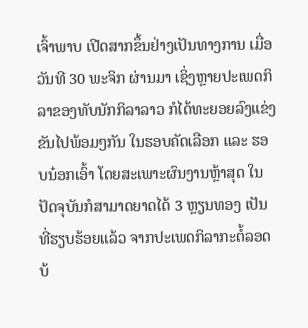ເຈົ້າພາບ ເປີດສາກຂຶ້ນຢ່າງເປັນທາງການ ເມື່ອວັນທີ 30 ພະຈິກ ຜ່ານມາ ເຊິ່ງຫຼາຍປະເພດກິລາຂອງທັບນັກກິລາລາວ ກໍໄດ້ທະຍອຍລົງແຂ່ງຂັນໄປພ້ອມໆກັນ ໃນຮອບຄັດເລືອກ ແລະ ຮອບນ໋ອກເອົ້າ ໂດຍສະເພາະຜົນງານຫຼ້າສຸດ ໃນປັດຈຸບັນກໍສາມາດຍາດໄດ້ 3 ຫຼຽນທອງ ເປັນທີ່ຮຽບຮ້ອຍແລ້ວ ຈາກປະເພດກິລາກະຕໍ້ລອດບ້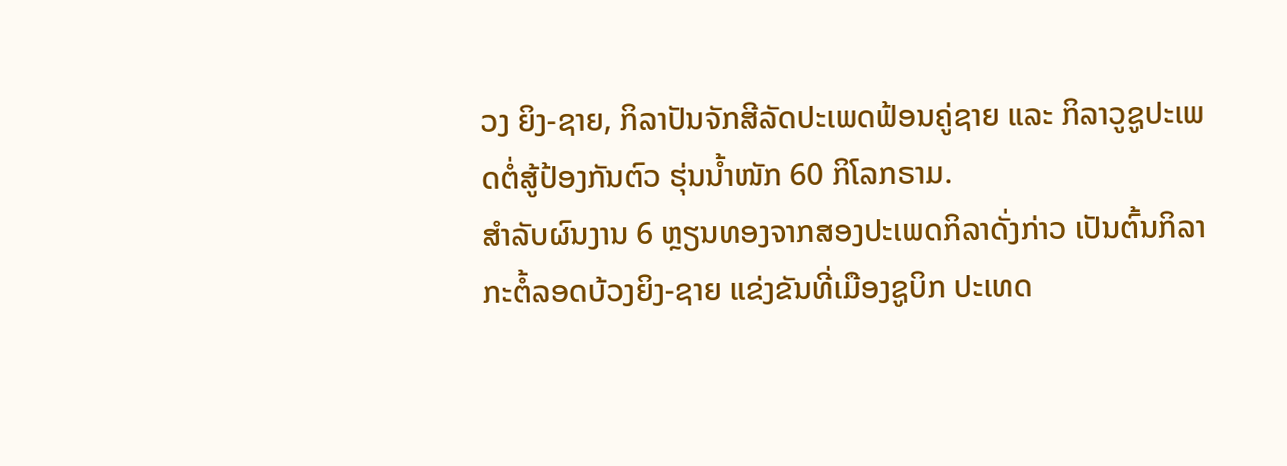ວງ ຍິງ-ຊາຍ, ກິລາປັນຈັກສີລັດປະເພດຟ້ອນຄູ່ຊາຍ ແລະ ກິລາວູຊູປະເພດຕໍ່ສູ້ປ້ອງກັນຕົວ ຮຸ່ນນ້ຳໜັກ 60 ກິໂລກຣາມ.
ສຳລັບຜົນງານ 6 ຫຼຽນທອງຈາກສອງປະເພດກິລາດັ່ງກ່າວ ເປັນຕົ້ນກິລາກະຕໍ້ລອດບ້ວງຍິງ-ຊາຍ ແຂ່ງຂັນທີ່ເມືອງຊູບິກ ປະເທດ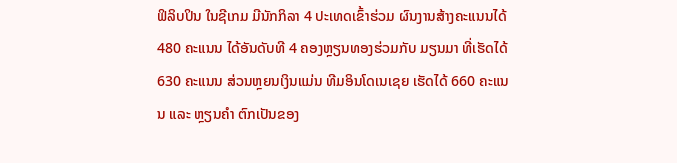ຟິລິບປິນ ໃນຊີເກມ ມີນັກກິລາ 4 ປະເທດເຂົ້າຮ່ວມ ຜົນງານສ້າງຄະແນນໄດ້ 480 ຄະແນນ ໄດ້ອັນດັບທີ 4 ຄອງຫຼຽນທອງຮ່ວມກັບ ມຽນມາ ທີ່ເຮັດໄດ້ 630 ຄະແນນ ສ່ວນຫຼຍນເງິນແມ່ນ ທີມອິນໂດເນເຊຍ ເຮັດໄດ້ 660 ຄະແນນ ແລະ ຫຼຽນຄຳ ຕົກເປັນຂອງ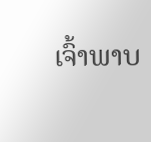ເຈົ້າພາບ